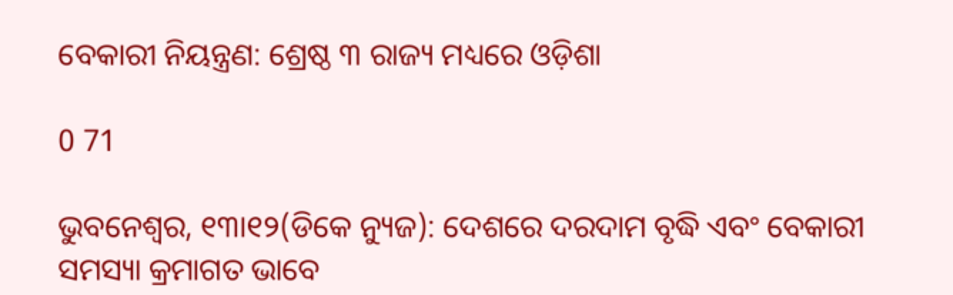ବେକାରୀ ନିୟନ୍ତ୍ରଣ: ଶ୍ରେଷ୍ଠ ୩ ରାଜ୍ୟ ମଧ୍ୟରେ ଓଡ଼ିଶା

0 71

ଭୁବନେଶ୍ୱର, ୧୩ା୧୨(ଡିକେ ନ୍ୟୁଜ): ଦେଶରେ ଦରଦାମ ବୃଦ୍ଧି ଏବଂ ବେକାରୀ ସମସ୍ୟା କ୍ରମାଗତ ଭାବେ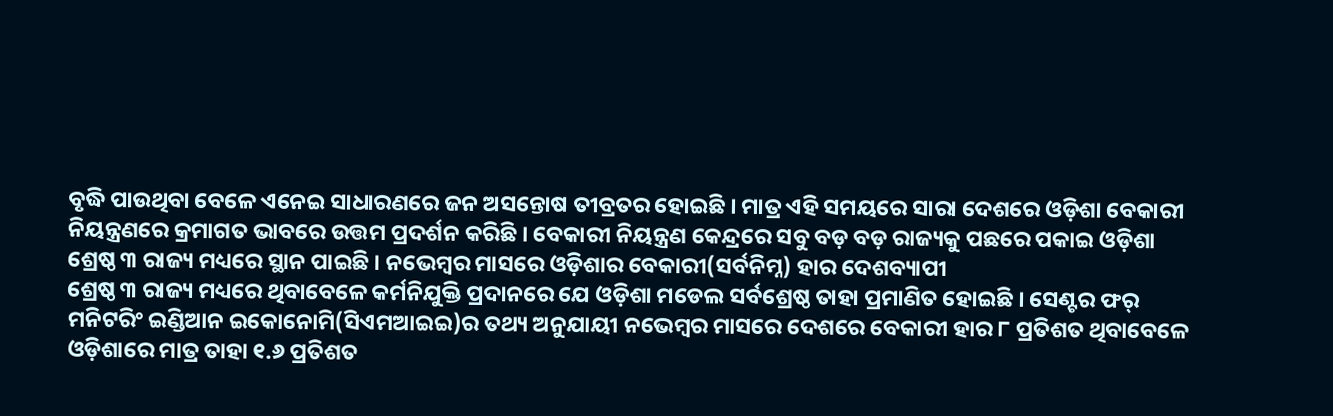ବୃଦ୍ଧି ପାଉଥିବା ବେଳେ ଏନେଇ ସାଧାରଣରେ ଜନ ଅସନ୍ତୋଷ ତୀବ୍ରତର ହୋଇଛି । ମାତ୍ର ଏହି ସମୟରେ ସାରା ଦେଶରେ ଓଡ଼ିଶା ବେକାରୀ ନିୟନ୍ତ୍ରଣରେ କ୍ରମାଗତ ଭାବରେ ଉତ୍ତମ ପ୍ରଦର୍ଶନ କରିଛି । ବେକାରୀ ନିୟନ୍ତ୍ରଣ କେନ୍ଦ୍ରରେ ସବୁ ବଡ଼ ବଡ଼ ରାଜ୍ୟକୁ ପଛରେ ପକାଇ ଓଡ଼ିଶା ଶ୍ରେଷ୍ଠ ୩ ରାଜ୍ୟ ମଧ୍ୟରେ ସ୍ଥାନ ପାଇଛି । ନଭେମ୍ବର ମାସରେ ଓଡ଼ିଶାର ବେକାରୀ(ସର୍ବନିମ୍ନ) ହାର ଦେଶବ୍ୟାପୀ
ଶ୍ରେଷ୍ଠ ୩ ରାଜ୍ୟ ମଧ୍ୟରେ ଥିବାବେଳେ କର୍ମନିଯୁକ୍ତି ପ୍ରଦାନରେ ଯେ ଓଡ଼ିଶା ମଡେଲ ସର୍ବଶ୍ରେଷ୍ଠ ତାହା ପ୍ରମାଣିତ ହୋଇଛି । ସେଣ୍ଟର ଫର୍‌ ମନିଟରିଂ ଇଣ୍ଡିଆନ ଇକୋନୋମି(ସିଏମଆଇଇ)ର ତଥ୍ୟ ଅନୁଯାୟୀ ନଭେମ୍ବର ମାସରେ ଦେଶରେ ବେକାରୀ ହାର ୮ ପ୍ରତିଶତ ଥିବାବେଳେ ଓଡ଼ିଶାରେ ମାତ୍ର ତାହା ୧.୬ ପ୍ରତିଶତ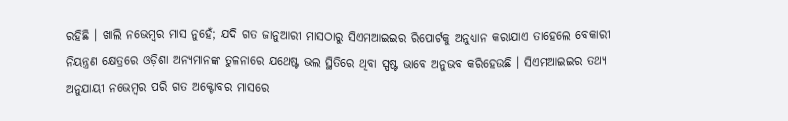ରହିଛି । ଖାଲି ନଭେମ୍ବର ମାସ ନୁହେଁ; ଯଦି ଗତ ଜାନୁଆରୀ ମାସଠାରୁ ସିଏମଆଇଇର ରିପୋର୍ଟକୁ ଅନୁଧ୍ୟାନ କରାଯାଏ ତାହେଲେ ବେକାରୀ ନିୟନ୍ତ୍ରଣ କ୍ଷେତ୍ରରେ ଓଡ଼ିଶା ଅନ୍ୟମାନଙ୍କ ତୁଳନାରେ ଯଥେଷ୍ଟ ଭଲ ସ୍ଥିତିରେ ଥିବା ସ୍ପଷ୍ଟ ଭାବେ ଅନୁଭବ କରିହେଉଛି । ସିଏମଆଇଇର ତଥ୍ୟ ଅନୁଯାୟୀ ନଭେମ୍ବର ପରି ଗତ ଅକ୍ଟୋବର ମାସରେ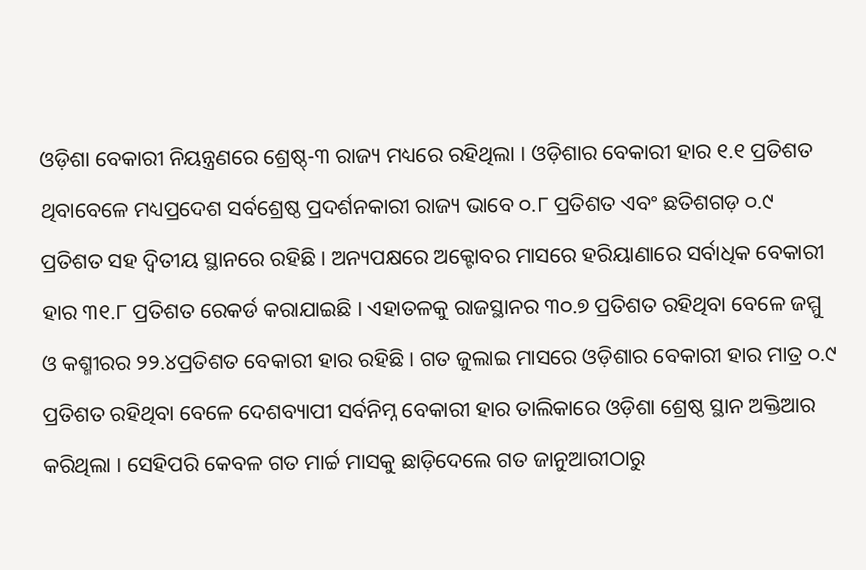ଓଡ଼ିଶା ବେକାରୀ ନିୟନ୍ତ୍ରଣରେ ଶ୍ରେଷ୍ଠ୍‌-୩ ରାଜ୍ୟ ମଧ୍ୟରେ ରହିଥିଲା । ଓଡ଼ିଶାର ବେକାରୀ ହାର ୧.୧ ପ୍ରତିଶତ ଥିବାବେଳେ ମଧ୍ୟପ୍ରଦେଶ ସର୍ବଶ୍ରେଷ୍ଠ ପ୍ରଦର୍ଶନକାରୀ ରାଜ୍ୟ ଭାବେ ୦.୮ ପ୍ରତିଶତ ଏବଂ ଛତିଶଗଡ଼ ୦.୯ ପ୍ରତିଶତ ସହ ଦ୍ୱିତୀୟ ସ୍ଥାନରେ ରହିଛି । ଅନ୍ୟପକ୍ଷରେ ଅକ୍ଟୋବର ମାସରେ ହରିୟାଣାରେ ସର୍ବାଧିକ ବେକାରୀ ହାର ୩୧.୮ ପ୍ରତିଶତ ରେକର୍ଡ କରାଯାଇଛି । ଏହାତଳକୁ ରାଜସ୍ଥାନର ୩୦.୭ ପ୍ରତିଶତ ରହିଥିବା ବେଳେ ଜମ୍ମୁ ଓ କଶ୍ମୀରର ୨୨.୪ପ୍ରତିଶତ ବେକାରୀ ହାର ରହିଛି । ଗତ ଜୁଲାଇ ମାସରେ ଓଡ଼ିଶାର ବେକାରୀ ହାର ମାତ୍ର ୦.୯ ପ୍ରତିଶତ ରହିଥିବା ବେଳେ ଦେଶବ୍ୟାପୀ ସର୍ବନିମ୍ନ ବେକାରୀ ହାର ତାଲିକାରେ ଓଡ଼ିଶା ଶ୍ରେଷ୍ଠ ସ୍ଥାନ ଅକ୍ତିଆର କରିଥିଲା । ସେହିପରି କେବଳ ଗତ ମାର୍ଚ୍ଚ ମାସକୁ ଛାଡ଼ିଦେଲେ ଗତ ଜାନୁଆରୀଠାରୁ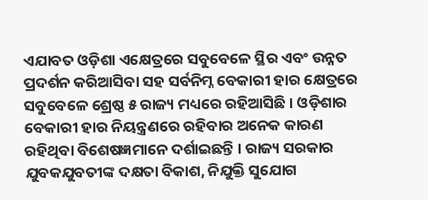ଏଯାବତ ଓଡ଼ିଶା ଏକ୍ଷେତ୍ରରେ ସବୁବେଳେ ସ୍ଥିର ଏବଂ ଉନ୍ନତ ପ୍ରଦର୍ଶନ କରିଆସିବା ସହ ସର୍ବନିମ୍ନ ବେକାରୀ ହାର କ୍ଷେତ୍ରରେ ସବୁବେଳେ ଶ୍ରେଷ୍ଠ ୫ ରାଜ୍ୟ ମଧ୍ୟରେ ରହିଆସିଛି । ଓଡ଼ିଶାର ବେକାରୀ ହାର ନିୟନ୍ତ୍ରଣରେ ରହିବାର ଅନେକ କାରଣ ରହିଥିବା ବିଶେଷଜ୍ଞମାନେ ଦର୍ଶାଇଛନ୍ତି । ରାଜ୍ୟ ସରକାର ଯୁବକଯୁବତୀଙ୍କ ଦକ୍ଷତା ବିକାଶ, ନିଯୁକ୍ତି ସୁଯୋଗ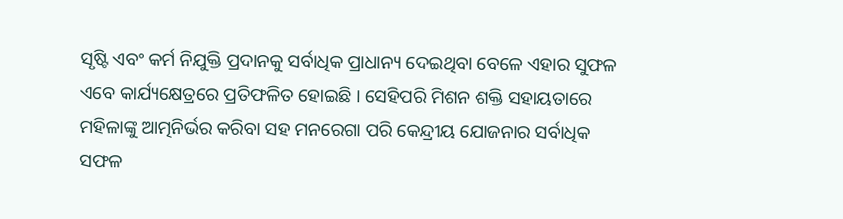ସୃଷ୍ଟି ଏବଂ କର୍ମ ନିଯୁକ୍ତି ପ୍ରଦାନକୁ ସର୍ବାଧିକ ପ୍ରାଧାନ୍ୟ ଦେଇଥିବା ବେଳେ ଏହାର ସୁଫଳ ଏବେ କାର୍ଯ୍ୟକ୍ଷେତ୍ରରେ ପ୍ରତିଫଳିତ ହୋଇଛି । ସେହିପରି ମିଶନ ଶକ୍ତି ସହାୟତାରେ ମହିଳାଙ୍କୁ ଆତ୍ମନିର୍ଭର କରିବା ସହ ମନରେଗା ପରି କେନ୍ଦ୍ରୀୟ ଯୋଜନାର ସର୍ବାଧିକ ସଫଳ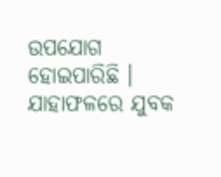ଉପଯୋଗ ହୋଇପାରିଛି । ଯାହାଫଳରେ ଯୁବକ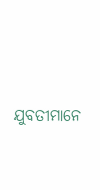ଯୁବତୀମାନେ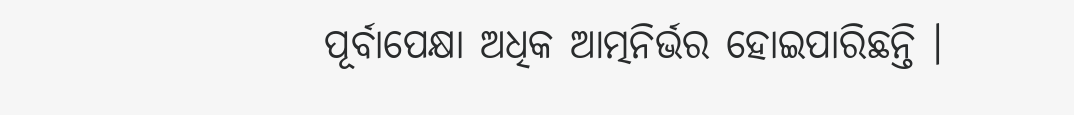ପୂର୍ବାପେକ୍ଷା ଅଧିକ ଆତ୍ମନିର୍ଭର ହୋଇପାରିଛନ୍ତି ।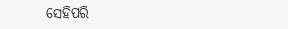ସେହିପରି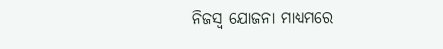ନିଜସ୍ୱ ଯୋଜନା ମାଧ୍ୟମରେ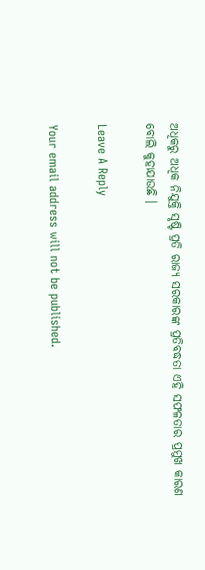ଅଧିକରୁ ଅଧିକ ନିଯୁକ୍ତି ସୃଷ୍ଟି ପ୍ରତି ରାଜ୍ୟ ସରକାରଙ୍କ ପ୍ରତିବଦ୍ଧତା ଏହି ସଫଳତାର ପ୍ରମୁଖ କାରଣ ବୋଲି କୁହାଯାଉଛି ।

Leave A Reply

Your email address will not be published.